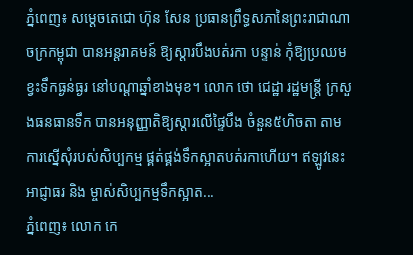ភ្នំពេញ៖ សម្តេចតេជោ ហ៊ុន សែន ប្រធានព្រឹទ្ធសភានៃព្រះរាជាណាចក្រកម្ពុជា បានអន្តរាគមន៍ ឱ្យស្តារបឹងបត់រកា បន្ទាន់ កុំឱ្យប្រឈមខ្វះទឹកធ្ងន់ធ្ងរ នៅបណ្តាឆ្នាំខាងមុខ។ លោក ថោ ជេដ្ឋា រដ្ឋមន្រ្តី ក្រសួងធនធានទឹក បានអនុញ្ញាតិឱ្យស្តារលើផ្ទៃបឹង ចំនួន៥ហិចតា តាមការស្នើសុំរបស់សិប្បកម្ម ផ្គត់ផ្គង់ទឹកស្អាតបត់រកាហើយ។ ឥឡូវនេះអាជ្ញាធរ និង ម្ចាស់សិប្បកម្មទឹកស្អាត...
ភ្នំពេញ៖ លោក កេ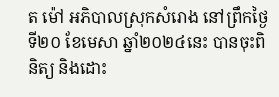ត ម៉ៅ អភិបាលស្រុកសំរោង នៅព្រឹកថ្ងៃទី២០ ខែមេសា ឆ្នាំ២០២៤នេះ បានចុះពិនិត្យ និងដោះ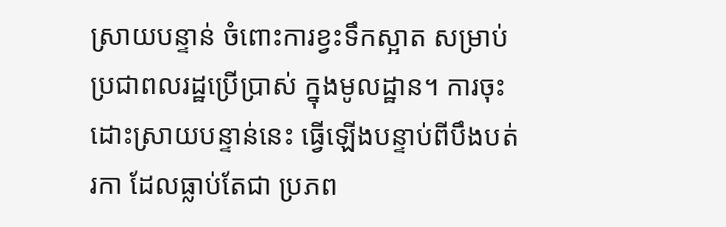ស្រាយបន្ទាន់ ចំពោះការខ្វះទឹកស្អាត សម្រាប់ប្រជាពលរដ្ឋប្រើប្រាស់ ក្នុងមូលដ្ឋាន។ ការចុះដោះស្រាយបន្ទាន់នេះ ធ្វើឡើងបន្ទាប់ពីបឹងបត់រកា ដែលធ្លាប់តែជា ប្រភព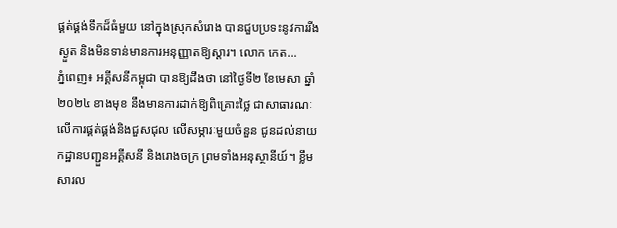ផ្គត់ផ្គង់ទឹកដ៏ធំមួយ នៅក្នុងស្រុកសំរោង បានជួបប្រទះនូវការរីងស្ងួត និងមិនទាន់មានការអនុញ្ញាតឱ្យស្ដារ។ លោក កេត...
ភ្នំពេញ៖ អគ្គីសនីកម្ពុជា បានឱ្យដឹងថា នៅថ្ងៃទី២ ខែមេសា ឆ្នាំ២០២៤ ខាងមុខ នឹងមានការដាក់ឱ្យពិគ្រោះថ្លៃ ជាសាធារណៈ លើការផ្គត់ផ្គង់និងជួសជុល លើសម្ភារៈមួយចំនួន ជូនដល់នាយកដ្ឋានបញ្ជួនអគ្គីសនី និងរោងចក្រ ព្រមទាំងអនុស្ថានីយ៍។ ខ្លឹមសារល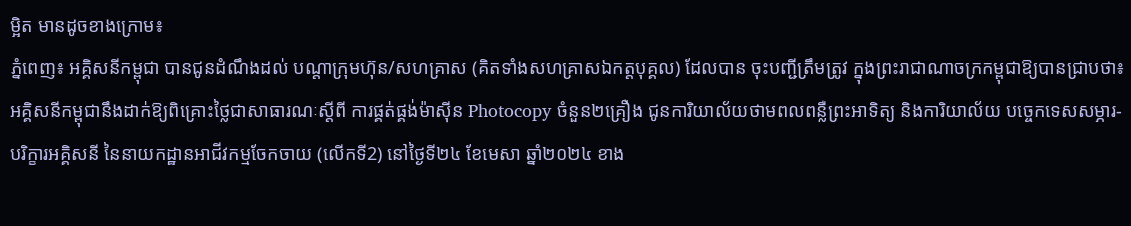ម្អិត មានដូចខាងក្រោម៖
ភ្នំពេញ៖ អគ្គិសនីកម្ពុជា បានជូនដំណឹងដល់ បណ្តាក្រុមហ៊ុន/សហគ្រាស (គិតទាំងសហគ្រាសឯកត្តបុគ្គល) ដែលបាន ចុះបញ្ជីត្រឹមត្រូវ ក្នុងព្រះរាជាណាចក្រកម្ពុជាឱ្យបានជ្រាបថា៖ អគ្គិសនីកម្ពុជានឹងដាក់ឱ្យពិគ្រោះថ្លៃជាសាធារណៈស្តីពី ការផ្គត់ផ្គង់ម៉ាស៊ីន Photocopy ចំនួន២គ្រឿង ជូនការិយាល័យថាមពលពន្លឺព្រះអាទិត្យ និងការិយាល័យ បច្ចេកទេសសម្ភារ-បរិក្ខារអគ្គិសនី នៃនាយកដ្ឋានអាជីវកម្មចែកចាយ (លើកទី2) នៅថ្ងៃទី២៤ ខែមេសា ឆ្នាំ២០២៤ ខាង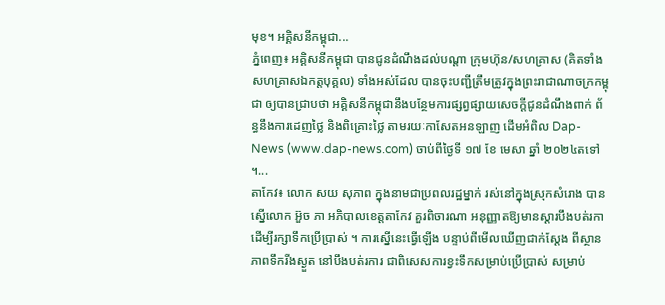មុខ។ អគ្គិសនីកម្ពុជា...
ភ្នំពេញ៖ អគ្គិសនីកម្ពុជា បានជូនដំណឹងដល់បណ្តា ក្រុមហ៊ុន/សហគ្រាស (គិតទាំងសហគ្រាសឯកត្តបុគ្គល) ទាំងអស់ដែល បានចុះបញ្ជីត្រឹមត្រូវក្នុងព្រះរាជាណាចក្រកម្ពុជា ឲ្យបានជ្រាបថា អគ្គិសនីកម្ពុជានឹងបន្ថែមការផ្សព្វផ្សាយសេចក្តីជូនដំណឹងពាក់ ព័ន្ធនឹងការដេញថ្លៃ និងពិគ្រោះថ្លៃ តាមរយៈកាសែតអនឡាញ ដើមអំពិល Dap-News (www.dap-news.com) ចាប់ពីថ្ងៃទី ១៧ ខែ មេសា ឆ្នាំ ២០២៤តទៅ ។...
តាកែវ៖ លោក សយ សុភាព ក្នុងនាមជាប្រពលរដ្ឋម្នាក់ រស់នៅក្នុងស្រុកសំរោង បានស្នើលោក អ៊ួច ភា អភិបាលខេត្តតាកែវ គួរពិចារណា អនុញ្ញាតឱ្យមានស្ដារបឹងបត់រកា ដើម្បីរក្សាទឹកប្រើប្រាស់ ។ ការស្នើនេះធ្វើឡើង បន្ទាប់ពីមើលឃើញជាក់ស្ដែង ពីស្ថានភាពទឹករីងស្ងួត នៅបឹងបត់រការ ជាពិសេសការខ្វះទឹកសម្រាប់ប្រើប្រាស់ សម្រាប់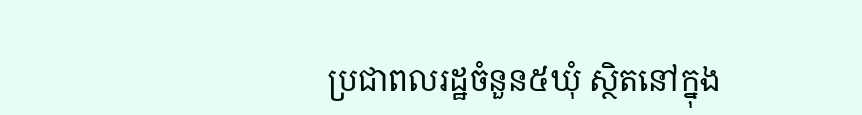ប្រជាពលរដ្ឋចំនួន៥ឃុំ ស្ថិតនៅក្នុង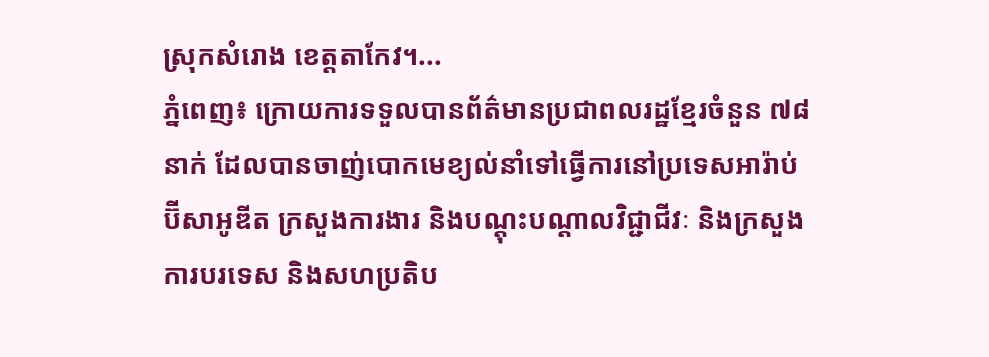ស្រុកសំរោង ខេត្តតាកែវ។...
ភ្នំពេញ៖ ក្រោយការទទួលបានព័ត៌មានប្រជាពលរដ្ឋខ្មែរចំនួន ៧៨នាក់ ដែលបានចាញ់បោកមេខ្យល់នាំទៅធ្វើការនៅប្រទេសអារ៉ាប់ប៊ីសាអូឌីត ក្រសួងការងារ និងបណ្តុះបណ្តាលវិជ្ជាជីវៈ និងក្រសួងការបរទេស និងសហប្រតិប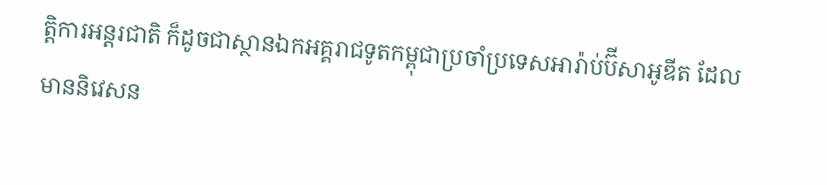ត្តិការអន្តរជាតិ ក៏ដូចជាស្ថានឯកអគ្គរាជទូតកម្ពុជាប្រចាំប្រទេសអារ៉ាប់ប៊ីសាអូឌីត ដែលមាននិវេសន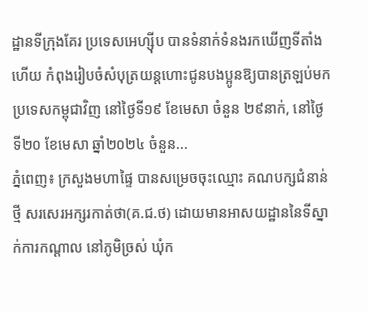ដ្ឋានទីក្រុងគែរ ប្រទេសអេហ្ស៊ីប បានទំនាក់ទំនងរកឃើញទីតាំង ហើយ កំពុងរៀបចំសំបុត្រយន្តហោះជូនបងប្អូនឱ្យបានត្រឡប់មកប្រទេសកម្ពុជាវិញ នៅថ្ងៃទី១៩ ខែមេសា ចំនួន ២៩នាក់, នៅថ្ងៃទី២០ ខែមេសា ឆ្នាំ២០២៤ ចំនួន...
ភ្នំពេញ៖ ក្រសួងមហាផ្ទៃ បានសម្រេចចុះឈ្មោះ គណបក្សជំនាន់ថ្មី សរសេរអក្សរកាត់ថា(គ.ជ.ថ) ដោយមានអាសយដ្ឋាននៃទីស្នាក់ការកណ្តាល នៅភូមិច្រស់ ឃុំក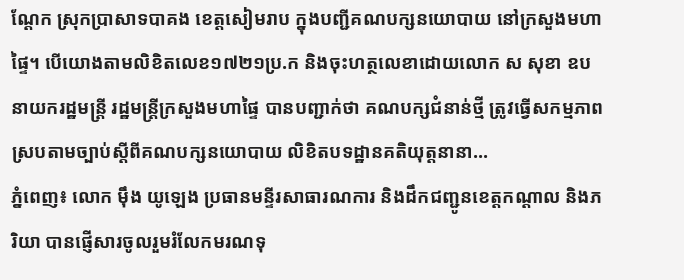ណ្តែក ស្រុកប្រាសាទបាគង ខេត្តសៀមរាប ក្នុងបញ្ជីគណបក្សនយោបាយ នៅក្រសួងមហាផ្ទៃ។ បើយោងតាមលិខិតលេខ១៧២១ប្រ.ក និងចុះហត្ថលេខាដោយលោក ស សុខា ឧបនាយករដ្ឋមន្រ្តី រដ្ឋមន្រ្តីក្រសួងមហាផ្ទៃ បានបញ្ជាក់ថា គណបក្សជំនាន់ថ្មី ត្រូវធ្វើសកម្មភាពស្របតាមច្បាប់ស្តីពីគណបក្សនយោបាយ លិខិតបទដ្ឋានគតិយុត្តនានា...
ភ្នំពេញ៖ លោក ម៉ឹង យូឡេង ប្រធានមន្ទីរសាធារណការ និងដឹកជញ្ជូនខេត្តកណ្តាល និងភរិយា បានផ្ញើសារចូលរួមរំលែកមរណទុ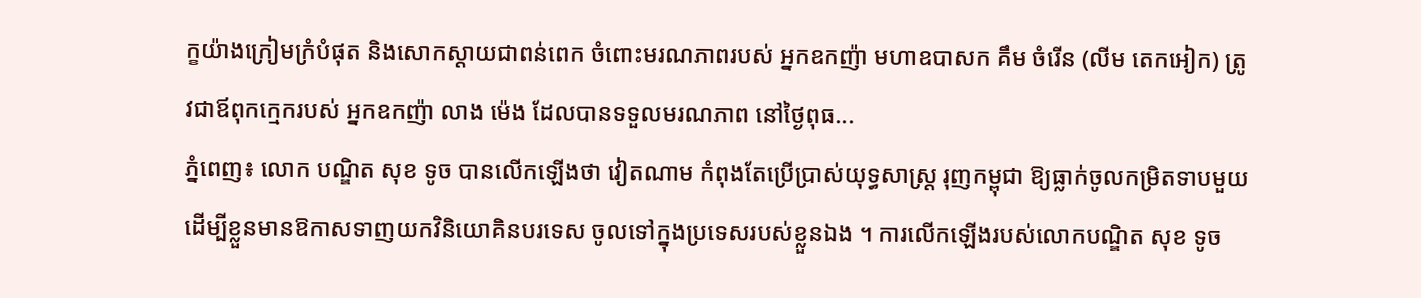ក្ខយ៉ាងក្រៀមក្រំបំផុត និងសោកស្ដាយជាពន់ពេក ចំពោះមរណភាពរបស់ អ្នកឧកញ៉ា មហាឧបាសក គឹម ចំរើន (លីម តេកអៀក) ត្រូវជាឪពុកក្មេករបស់ អ្នកឧកញ៉ា លាង ម៉េង ដែលបានទទួលមរណភាព នៅថ្ងៃពុធ...
ភ្នំពេញ៖ លោក បណ្ឌិត សុខ ទូច បានលើកឡើងថា វៀតណាម កំពុងតែប្រេីប្រាស់យុទ្ធសាស្ត្រ រុញកម្ពុជា ឱ្យធ្លាក់ចូលកម្រិតទាបមួយ ដេីម្បីខ្លួនមានឱកាសទាញយកវិនិយោគិនបរទេស ចូលទៅក្នុងប្រទេសរបស់ខ្លួនឯង ។ ការលេីកឡេីងរបស់លោកបណ្ឌិត សុខ ទូច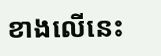ខាងលេីនេះ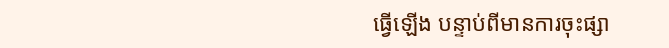ធ្វេីឡេីង បន្ទាប់ពីមានការចុះផ្សា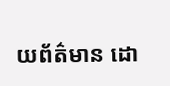យព័ត៌មាន ដោ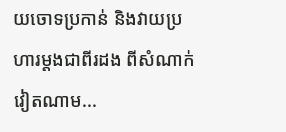យចោទប្រកាន់ និងវាយប្រហារម្តងជាពីរដង ពីសំណាក់វៀតណាម...